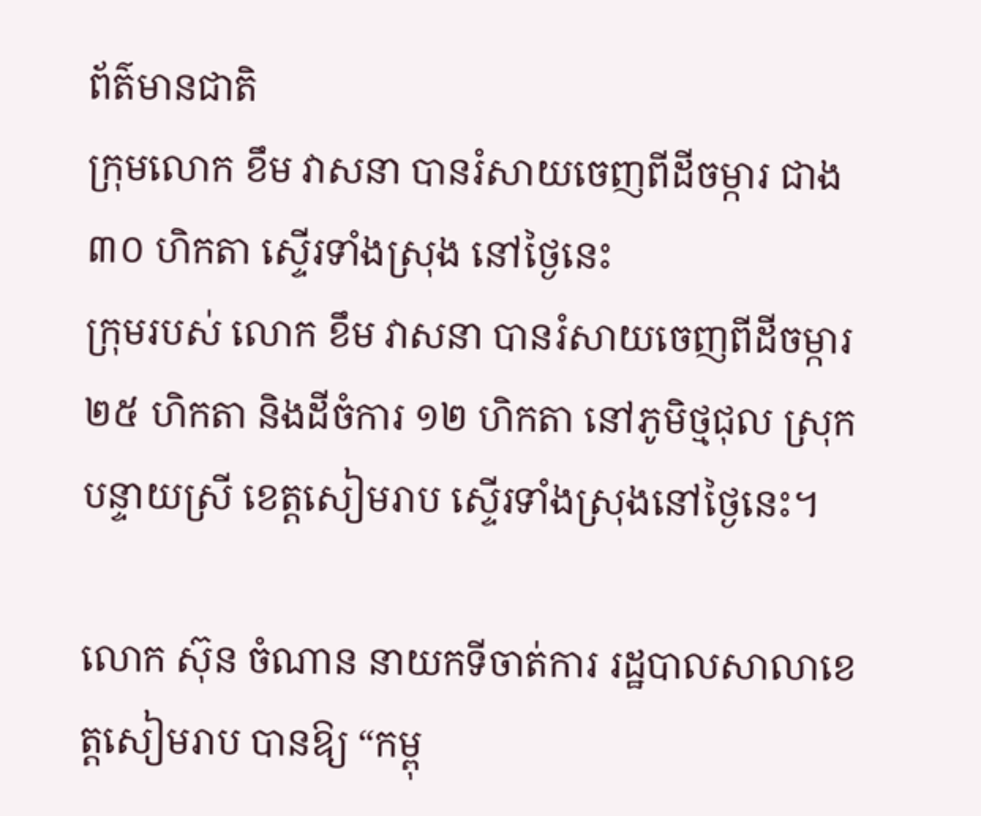ព័ត៌មានជាតិ
ក្រុមលោក ខឹម វាសនា បានរំសាយចេញពីដីចម្ការ ជាង ៣០ ហិកតា ស្ទើរទាំងស្រុង នៅថ្ងៃនេះ
ក្រុមរបស់ លោក ខឹម វាសនា បានរំសាយចេញពីដីចម្ការ ២៥ ហិកតា និងដីចំការ ១២ ហិកតា នៅភូមិថ្មជុល ស្រុកបន្ទាយស្រី ខេត្តសៀមរាប ស្ទើរទាំងស្រុងនៅថ្ងៃនេះ។

លោក ស៊ុន ចំណាន នាយកទីចាត់ការ រដ្ឋបាលសាលាខេត្តសៀមរាប បានឱ្យ “កម្ពុ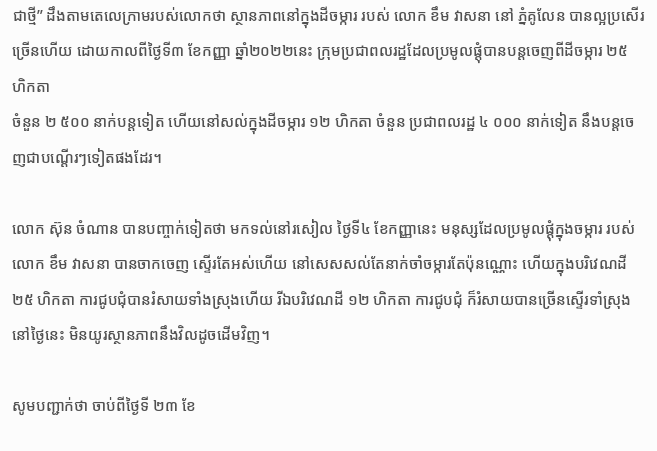ជាថ្មី” ដឹងតាមតេលេក្រាមរបស់លោកថា ស្ថានភាពនៅក្នុងដីចម្ការ របស់ លោក ខឹម វាសនា នៅ ភ្នំគូលែន បានល្អប្រសើរច្រើនហើយ ដោយកាលពីថ្ងៃទី៣ ខែកញ្ញា ឆ្នាំ២០២២នេះ ក្រុមប្រជាពលរដ្ឋដែលប្រមូលផ្តុំបានបន្តចេញពីដីចម្ការ ២៥ ហិកតា
ចំនួន ២ ៥០០ នាក់បន្តទៀត ហើយនៅសល់ក្នុងដីចម្ការ ១២ ហិកតា ចំនួន ប្រជាពលរដ្ឋ ៤ ០០០ នាក់ទៀត នឹងបន្តចេញជាបណ្តើរៗទៀតផងដែរ។

លោក ស៊ុន ចំណាន បានបញ្ចាក់ទៀតថា មកទល់នៅរសៀល ថ្ងៃទី៤ ខែកញ្ញានេះ មនុស្សដែលប្រមូលផ្តុំក្នុងចម្ការ របស់លោក ខឹម វាសនា បានចាកចេញ ស្ទើរតែអស់ហើយ នៅសេសសល់តែនាក់ចាំចម្ការតែប៉ុនណ្ណោះ ហើយក្នុងបរិវេណដី ២៥ ហិកតា ការជូបជុំបានរំសាយទាំងស្រុងហើយ រីឯបរិវេណដី ១២ ហិកតា ការជូបជុំ ក៏រំសាយបានច្រើនស្ទើរទាំស្រុង នៅថ្ងៃនេះ មិនយូរស្ថានភាពនឹងវិលដូចដើមវិញ។

សូមបញ្ជាក់ថា ចាប់ពីថ្ងៃទី ២៣ ខែ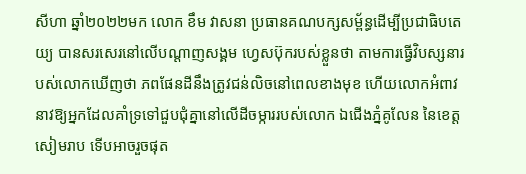សីហា ឆ្នាំ២០២២មក លោក ខឹម វាសនា ប្រធានគណបក្សសម្ព័ន្ធដើម្បីប្រជាធិបតេយ្យ បានសរសេរនៅលើបណ្ដាញសង្គម ហ្វេសប៊ុករបស់ខ្លួនថា តាមការធ្វើវិបស្សនារបស់លោកឃើញថា ភពផែនដីនឹងត្រូវជន់លិចនៅពេលខាងមុខ ហើយលោកអំពាវនាវឱ្យអ្នកដែលគាំទ្រទៅជួបជុំគ្នានៅលើដីចម្ការរបស់លោក ឯជើងភ្នំគូលែន នៃខេត្តសៀមរាប ទើបអាចរួចផុត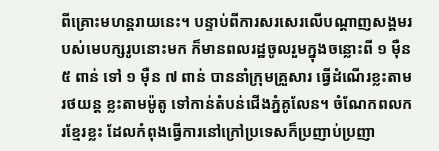ពីគ្រោះមហន្តរាយនេះ។ បន្ទាប់ពីការសរសេរលើបណ្ដាញសង្គមរបស់មេបក្សរូបនោះមក ក៏មានពលរដ្ឋចូលរួមក្នុងចន្លោះពី ១ ម៉ឺន ៥ ពាន់ ទៅ ១ ម៉ឺន ៧ ពាន់ បាននាំក្រុមគ្រួសារ ធ្វើដំណើរខ្លះតាមរថយន្ត ខ្លះតាមម៉ូតូ ទៅកាន់តំបន់ជើងភ្នំគូលែន។ ចំណែកពលករខ្មែរខ្លះ ដែលកំពុងធ្វើការនៅក្រៅប្រទេសក៏ប្រញាប់ប្រញា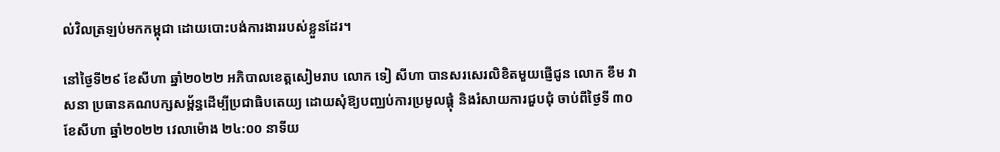ល់វិលត្រឡប់មកកម្ពុជា ដោយបោះបង់ការងាររបស់ខ្លួនដែរ។

នៅថ្ងៃទី២៩ ខែសីហា ឆ្នាំ២០២២ អភិបាលខេត្តសៀមរាប លោក ទៀ សីហា បានសរសេរលិខិតមួយផ្ញើជូន លោក ខឹម វាសនា ប្រធានគណបក្សសម្ព័ន្ធដើម្បីប្រជាធិបតេយ្យ ដោយសុំឱ្យបញ្ឈប់ការប្រមូលផ្តុំ និងរំសាយការជួបជុំ ចាប់ពីថ្ងៃទី ៣០ ខែសីហា ឆ្នាំ២០២២ វេលាម៉ោង ២៤:០០ នាទីយ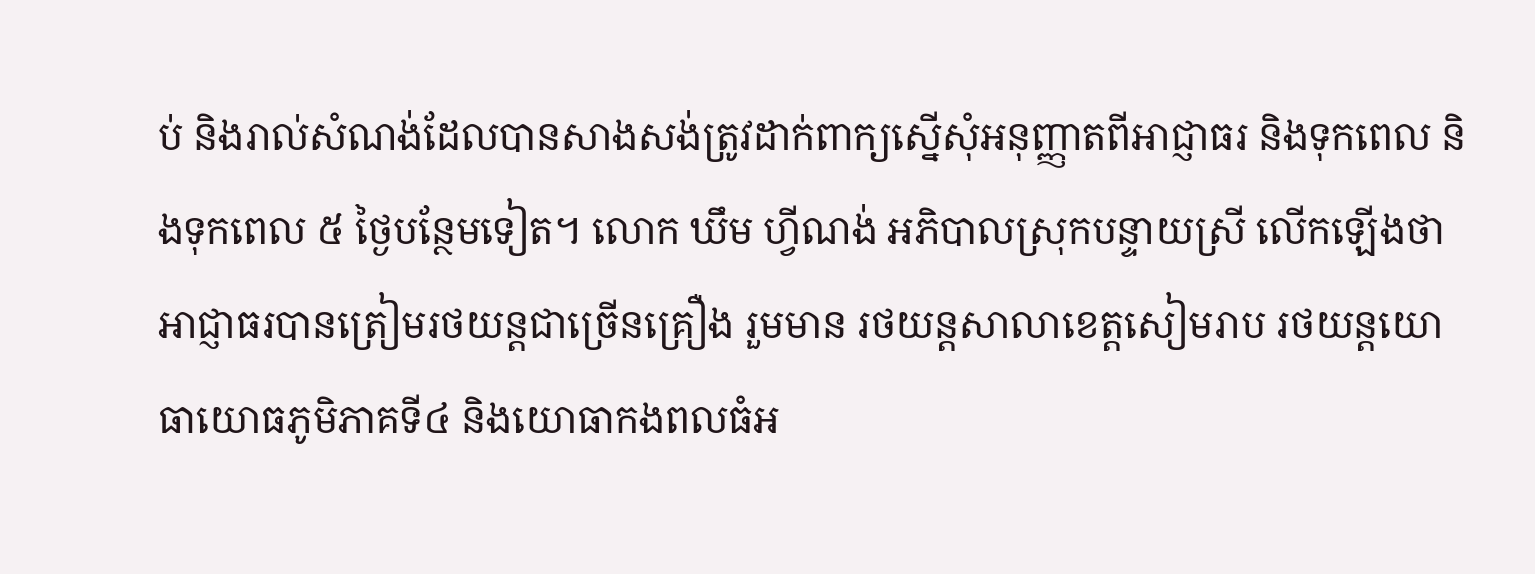ប់ និងរាល់សំណង់ដែលបានសាងសង់ត្រូវដាក់ពាក្យស្នើសុំអនុញ្ញាតពីអាជ្ញាធរ និងទុកពេល និងទុកពេល ៥ ថ្ងៃបន្ថែមទៀត។ លោក ឃឹម ហ្វីណង់ អភិបាលស្រុកបន្ទាយស្រី លើកឡើងថា អាជ្ញាធរបានត្រៀមរថយន្ដជាច្រើនគ្រឿង រួមមាន រថយន្ដសាលាខេត្ដសៀមរាប រថយន្ដយោធាយោធភូមិភាគទី៤ និងយោធាកងពលធំអ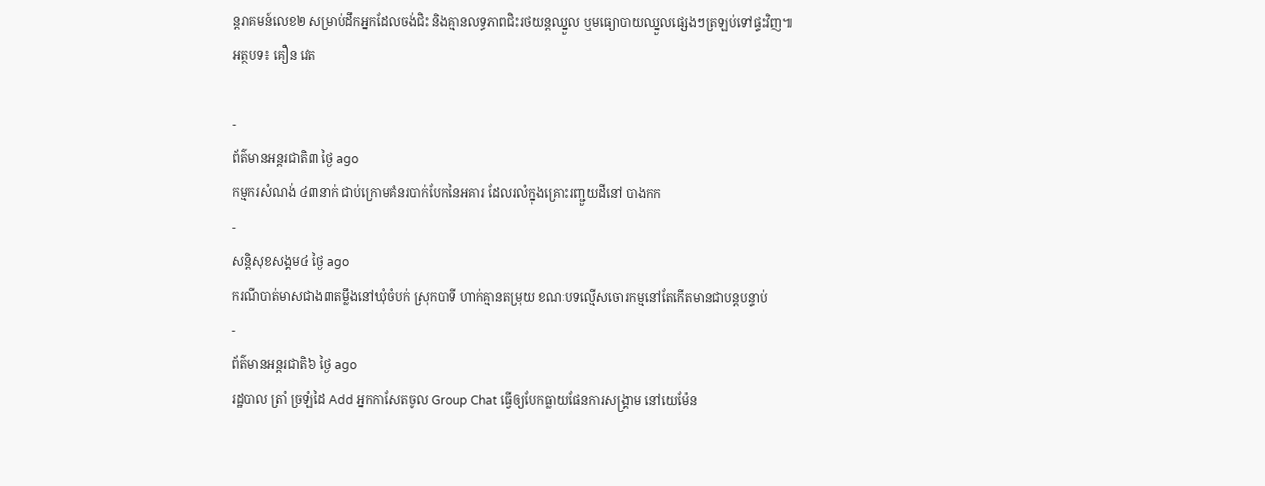ន្ដរាគមន៍លេខ២ សម្រាប់ដឹកអ្នកដែលចង់ជិះ និងគ្មានលទ្ធភាពជិះរថយន្ដឈ្នួល ឬមធ្យោបាយឈ្នួលផ្សេងៗត្រឡប់ទៅផ្ទះវិញ៕
អត្ថបទ៖ គឿន វេត

-
ព័ត៌មានអន្ដរជាតិ៣ ថ្ងៃ ago
កម្មករសំណង់ ៤៣នាក់ ជាប់ក្រោមគំនរបាក់បែកនៃអគារ ដែលរលំក្នុងគ្រោះរញ្ជួយដីនៅ បាងកក
-
សន្តិសុខសង្គម៤ ថ្ងៃ ago
ករណីបាត់មាសជាង៣តម្លឹងនៅឃុំចំបក់ ស្រុកបាទី ហាក់គ្មានតម្រុយ ខណៈបទល្មើសចោរកម្មនៅតែកើតមានជាបន្តបន្ទាប់
-
ព័ត៌មានអន្ដរជាតិ៦ ថ្ងៃ ago
រដ្ឋបាល ត្រាំ ច្រឡំដៃ Add អ្នកកាសែតចូល Group Chat ធ្វើឲ្យបែកធ្លាយផែនការសង្គ្រាម នៅយេម៉ែន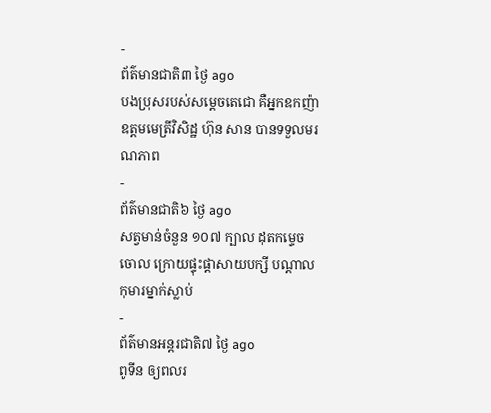-
ព័ត៌មានជាតិ៣ ថ្ងៃ ago
បងប្រុសរបស់សម្ដេចតេជោ គឺអ្នកឧកញ៉ាឧត្តមមេត្រីវិសិដ្ឋ ហ៊ុន សាន បានទទួលមរណភាព
-
ព័ត៌មានជាតិ៦ ថ្ងៃ ago
សត្វមាន់ចំនួន ១០៧ ក្បាល ដុតកម្ទេចចោល ក្រោយផ្ទុះផ្ដាសាយបក្សី បណ្តាលកុមារម្នាក់ស្លាប់
-
ព័ត៌មានអន្ដរជាតិ៧ ថ្ងៃ ago
ពូទីន ឲ្យពលរ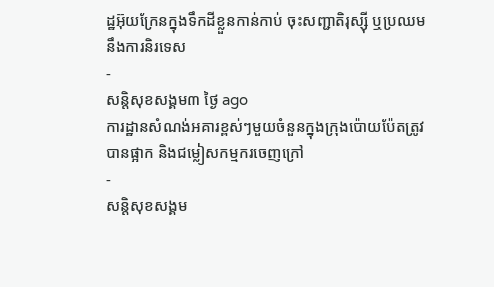ដ្ឋអ៊ុយក្រែនក្នុងទឹកដីខ្លួនកាន់កាប់ ចុះសញ្ជាតិរុស្ស៊ី ឬប្រឈមនឹងការនិរទេស
-
សន្តិសុខសង្គម៣ ថ្ងៃ ago
ការដ្ឋានសំណង់អគារខ្ពស់ៗមួយចំនួនក្នុងក្រុងប៉ោយប៉ែតត្រូវបានផ្អាក និងជម្លៀសកម្មករចេញក្រៅ
-
សន្តិសុខសង្គម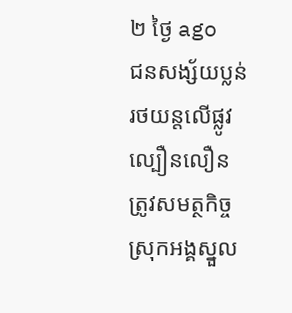២ ថ្ងៃ ago
ជនសង្ស័យប្លន់រថយន្តលើផ្លូវល្បឿនលឿន ត្រូវសមត្ថកិច្ចស្រុកអង្គស្នួល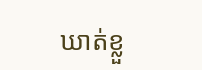ឃាត់ខ្លួ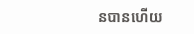នបានហើយ